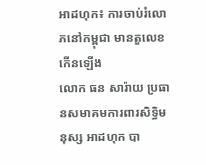អាដហុក៖ ការចាប់រំលោភនៅកម្ពុជា មានតួលេខកើនឡើង
លោក ធន សារ៉ាយ ប្រធានសមាគមការពារសិទ្ធិមនុស្ស អាដហុក បា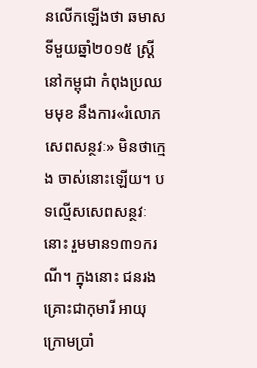នលើកឡើងថា ឆមាសទីមួយឆ្នាំ២០១៥ ស្រ្តីនៅកម្ពុជា កំពុងប្រឈមមុខ នឹងការ«រំលោភសេពសន្ថវៈ» មិនថាក្មេង ចាស់នោះឡើយ។ បទល្មើសសេពសន្ថវៈនោះ រួមមាន១៣១ករណី។ ក្នុងនោះ ជនរងគ្រោះជាកុមារី អាយុក្រោមប្រាំ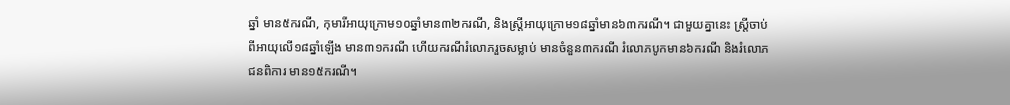ឆ្នាំ មាន៥ករណី, កុមារីអាយុក្រោម១០ឆ្នាំមាន៣២ករណី, និងស្រ្តីអាយុក្រោម១៨ឆ្នាំមាន៦៣ករណី។ ជាមួយគ្នានេះ ស្រ្តីចាប់ពីអាយុលើ១៨ឆ្នាំឡើង មាន៣១ករណី ហើយករណីរំលោភរួចសម្លាប់ មានចំនួន៣ករណី រំលោភបូកមាន៦ករណី និងរំលោភជនពិការ មាន១៥ករណី។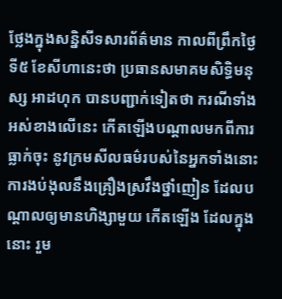ថ្លែងក្នុងសន្និសីទសារព័ត៌មាន កាលពីព្រឹកថ្ងៃទី៥ ខែសីហានេះថា ប្រធានសមាគមសិទ្ធិមនុស្ស អាដហុក បានបញ្ជាក់ទៀតថា ករណីទាំងអស់ខាងលើនេះ កើតឡើងបណ្តាលមកពីការធ្លាក់ចុះ នូវក្រមសីលធម៌របស់នៃអ្នកទាំងនោះ ការងប់ងុលនឹងគ្រឿងស្រវឹងថ្នាំញៀន ដែលបណ្តាលឲ្យមានហិង្សាមួយ កើតឡើង ដែលក្នុងនោះ រួម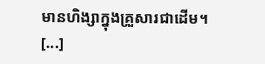មានហិង្សាក្នុងគ្រួសារជាដើម។
[...]